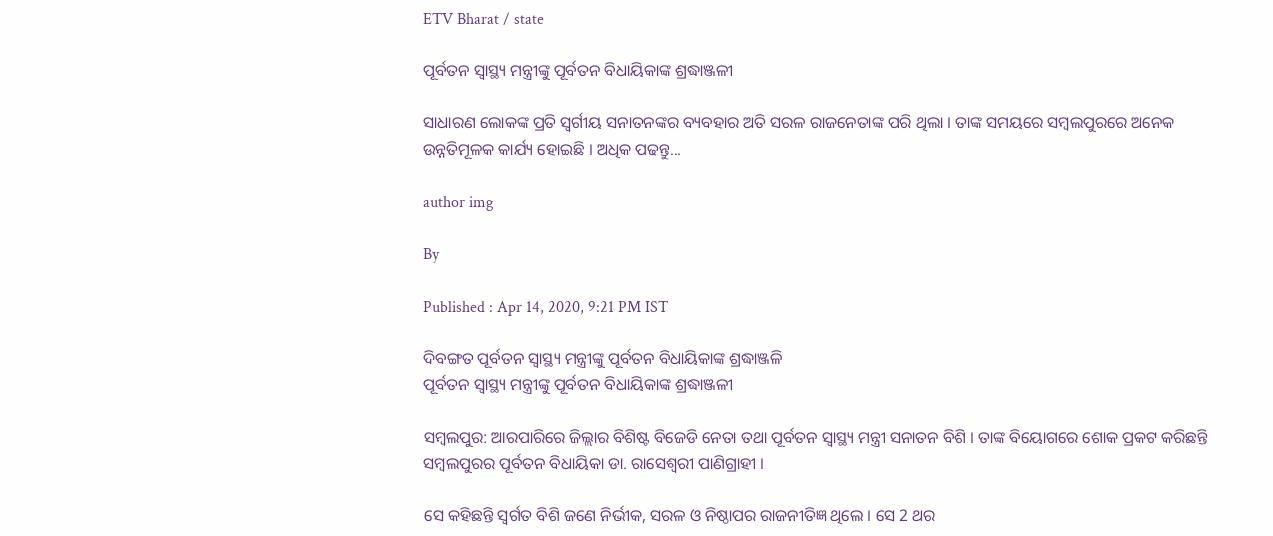ETV Bharat / state

ପୂର୍ବତନ ସ୍ବାସ୍ଥ୍ୟ ମନ୍ତ୍ରୀଙ୍କୁ ପୂର୍ବତନ ବିଧାୟିକାଙ୍କ ଶ୍ରଦ୍ଧାଞ୍ଜଳୀ

ସାଧାରଣ ଲୋକଙ୍କ ପ୍ରତି ସ୍ବର୍ଗୀୟ ସନାତନଙ୍କର ବ୍ୟବହାର ଅତି ସରଳ ରାଜନେତାଙ୍କ ପରି ଥିଲା । ତାଙ୍କ ସମୟରେ ସମ୍ବଲପୁରରେ ଅନେକ ଉନ୍ନତିମୂଳକ କାର୍ଯ୍ୟ ହୋଇଛି । ଅଧିକ ପଢନ୍ତୁ...

author img

By

Published : Apr 14, 2020, 9:21 PM IST

ଦିବଙ୍ଗତ ପୂର୍ବତନ ସ୍ବାସ୍ଥ୍ୟ ମନ୍ତ୍ରୀଙ୍କୁ ପୂର୍ବତନ ବିଧାୟିକାଙ୍କ ଶ୍ରଦ୍ଧାଞ୍ଜଳି
ପୂର୍ବତନ ସ୍ବାସ୍ଥ୍ୟ ମନ୍ତ୍ରୀଙ୍କୁ ପୂର୍ବତନ ବିଧାୟିକାଙ୍କ ଶ୍ରଦ୍ଧାଞ୍ଜଳୀ

ସମ୍ବଲପୁର: ଆରପାରିରେ ଜିଲ୍ଲାର ବିଶିଷ୍ଟ ବିଜେଡି ନେତା ତଥା ପୂର୍ବତନ ସ୍ବାସ୍ଥ୍ୟ ମନ୍ତ୍ରୀ ସନାତନ ବିଶି । ତାଙ୍କ ବିୟୋଗରେ ଶୋକ ପ୍ରକଟ କରିଛନ୍ତି ସମ୍ବଲପୁରର ପୂର୍ବତନ ବିଧାୟିକା ଡା. ରାସେଶ୍ବରୀ ପାଣିଗ୍ରାହୀ ।

ସେ କହିଛନ୍ତି ସ୍ବର୍ଗତ ବିଶି ଜଣେ ନିର୍ଭୀକ, ସରଳ ଓ ନିଷ୍ଠାପର ରାଜନୀତିଜ୍ଞ ଥିଲେ । ସେ 2 ଥର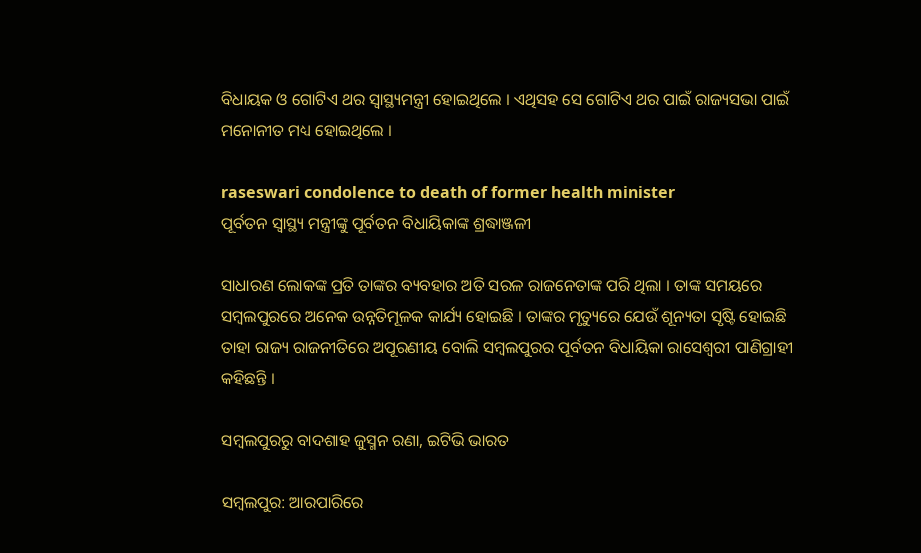ବିଧାୟକ ଓ ଗୋଟିଏ ଥର ସ୍ବାସ୍ଥ୍ୟମନ୍ତ୍ରୀ ହୋଇଥିଲେ । ଏଥିସହ ସେ ଗୋଟିଏ ଥର ପାଇଁ ରାଜ୍ୟସଭା ପାଇଁ ମନୋନୀତ ମଧ୍ୟ ହୋଇଥିଲେ ।

raseswari condolence to death of former health minister
ପୂର୍ବତନ ସ୍ବାସ୍ଥ୍ୟ ମନ୍ତ୍ରୀଙ୍କୁ ପୂର୍ବତନ ବିଧାୟିକାଙ୍କ ଶ୍ରଦ୍ଧାଞ୍ଜଳୀ

ସାଧାରଣ ଲୋକଙ୍କ ପ୍ରତି ତାଙ୍କର ବ୍ୟବହାର ଅତି ସରଳ ରାଜନେତାଙ୍କ ପରି ଥିଲା । ତାଙ୍କ ସମୟରେ ସମ୍ବଲପୁରରେ ଅନେକ ଉନ୍ନତିମୂଳକ କାର୍ଯ୍ୟ ହୋଇଛି । ତାଙ୍କର ମୃତ୍ୟୁରେ ଯେଉଁ ଶୂନ୍ୟତା ସୃଷ୍ଟି ହୋଇଛି ତାହା ରାଜ୍ୟ ରାଜନୀତିରେ ଅପୂରଣୀୟ ବୋଲି ସମ୍ବଲପୁରର ପୂର୍ବତନ ବିଧାୟିକା ରାସେଶ୍ବରୀ ପାଣିଗ୍ରାହୀ କହିଛନ୍ତି ।

ସମ୍ବଲପୁରରୁ ବାଦଶାହ ଜୁସ୍ମନ ରଣା, ଇଟିଭି ଭାରତ

ସମ୍ବଲପୁର: ଆରପାରିରେ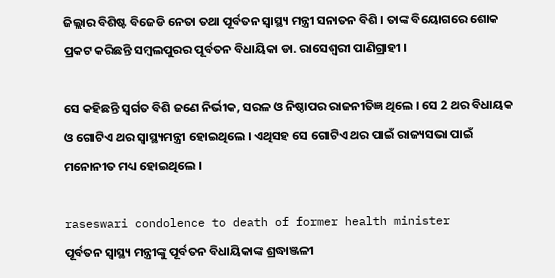ଜିଲ୍ଲାର ବିଶିଷ୍ଟ ବିଜେଡି ନେତା ତଥା ପୂର୍ବତନ ସ୍ବାସ୍ଥ୍ୟ ମନ୍ତ୍ରୀ ସନାତନ ବିଶି । ତାଙ୍କ ବିୟୋଗରେ ଶୋକ ପ୍ରକଟ କରିଛନ୍ତି ସମ୍ବଲପୁରର ପୂର୍ବତନ ବିଧାୟିକା ଡା. ରାସେଶ୍ବରୀ ପାଣିଗ୍ରାହୀ ।

ସେ କହିଛନ୍ତି ସ୍ବର୍ଗତ ବିଶି ଜଣେ ନିର୍ଭୀକ, ସରଳ ଓ ନିଷ୍ଠାପର ରାଜନୀତିଜ୍ଞ ଥିଲେ । ସେ 2 ଥର ବିଧାୟକ ଓ ଗୋଟିଏ ଥର ସ୍ବାସ୍ଥ୍ୟମନ୍ତ୍ରୀ ହୋଇଥିଲେ । ଏଥିସହ ସେ ଗୋଟିଏ ଥର ପାଇଁ ରାଜ୍ୟସଭା ପାଇଁ ମନୋନୀତ ମଧ୍ୟ ହୋଇଥିଲେ ।

raseswari condolence to death of former health minister
ପୂର୍ବତନ ସ୍ବାସ୍ଥ୍ୟ ମନ୍ତ୍ରୀଙ୍କୁ ପୂର୍ବତନ ବିଧାୟିକାଙ୍କ ଶ୍ରଦ୍ଧାଞ୍ଜଳୀ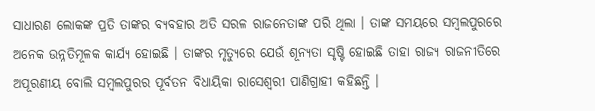ସାଧାରଣ ଲୋକଙ୍କ ପ୍ରତି ତାଙ୍କର ବ୍ୟବହାର ଅତି ସରଳ ରାଜନେତାଙ୍କ ପରି ଥିଲା । ତାଙ୍କ ସମୟରେ ସମ୍ବଲପୁରରେ ଅନେକ ଉନ୍ନତିମୂଳକ କାର୍ଯ୍ୟ ହୋଇଛି । ତାଙ୍କର ମୃତ୍ୟୁରେ ଯେଉଁ ଶୂନ୍ୟତା ସୃଷ୍ଟି ହୋଇଛି ତାହା ରାଜ୍ୟ ରାଜନୀତିରେ ଅପୂରଣୀୟ ବୋଲି ସମ୍ବଲପୁରର ପୂର୍ବତନ ବିଧାୟିକା ରାସେଶ୍ବରୀ ପାଣିଗ୍ରାହୀ କହିଛନ୍ତି ।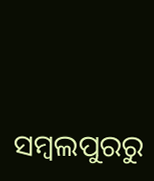ସମ୍ବଲପୁରରୁ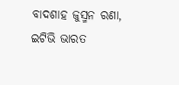ବାଦଶାହ ଜୁସ୍ମନ ରଣା, ଇଟିଭି ଭାରତ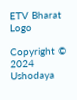ETV Bharat Logo

Copyright © 2024 Ushodaya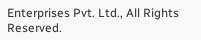Enterprises Pvt. Ltd., All Rights Reserved.